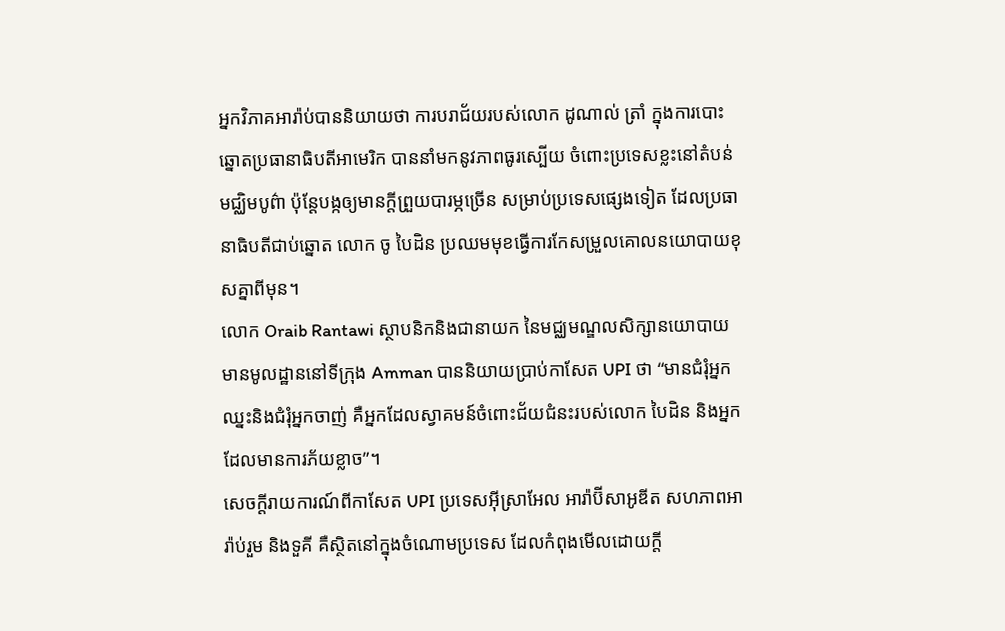អ្នកវិភាគអារ៉ាប់បាននិយាយថា ការបរាជ័យរបស់លោក ដូណាល់ ត្រាំ ក្នុងការបោះឆ្នោតប្រធានាធិបតីអាមេរិក បាននាំមកនូវភាពធូរស្បើយ ចំពោះប្រទេសខ្លះនៅតំបន់មជ្ឈិមបូព៌ា ប៉ុន្តែបង្កឲ្យមានក្តីព្រួយបារម្ភច្រើន សម្រាប់ប្រទេសផ្សេងទៀត ដែលប្រធានាធិបតីជាប់ឆ្នោត លោក ចូ បៃដិន ប្រឈមមុខធ្វើការកែសម្រួលគោលនយោបាយខុសគ្នាពីមុន។
លោក Oraib Rantawi ស្ថាបនិកនិងជានាយក នៃមជ្ឈមណ្ឌលសិក្សានយោបាយ មានមូលដ្ឋាននៅទីក្រុង Amman បាននិយាយប្រាប់កាសែត UPI ថា “មានជំរុំអ្នកឈ្នះនិងជំរុំអ្នកចាញ់ គឺអ្នកដែលស្វាគមន៍ចំពោះជ័យជំនះរបស់លោក បៃដិន និងអ្នកដែលមានការភ័យខ្លាច”។
សេចក្តីរាយការណ៍ពីកាសែត UPI ប្រទេសអ៊ីស្រាអែល អារ៉ាប៊ីសាអូឌីត សហភាពអារ៉ាប់រួម និងទួគី គឺស្ថិតនៅក្នុងចំណោមប្រទេស ដែលកំពុងមើលដោយក្តី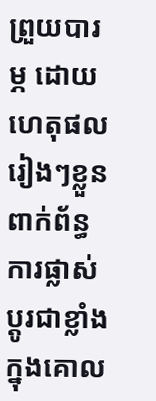ព្រួយបារម្ភ ដោយហេតុផលរៀងៗខ្លួន ពាក់ព័ន្ធការផ្លាស់ប្តូរជាខ្លាំងក្នុងគោល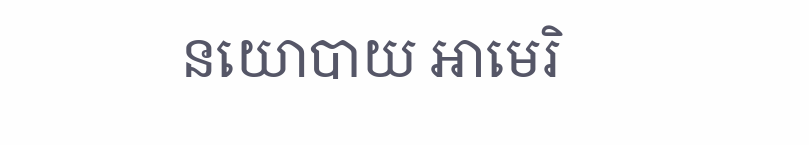នយោបាយ អាមេរិ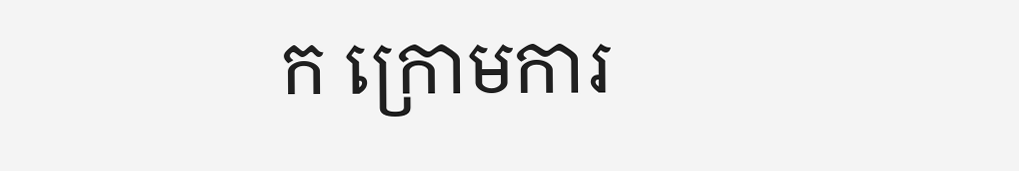ក ក្រោមការ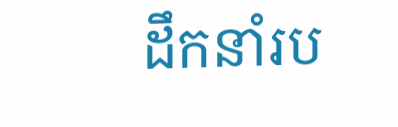ដឹកនាំរប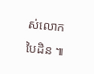ស់លោក បៃដិន ៕